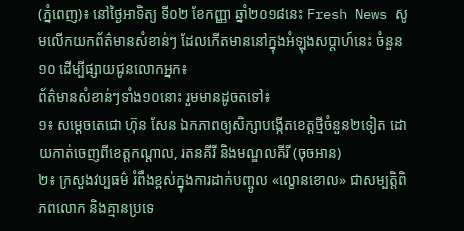(ភ្នំពេញ)៖ នៅថ្ងៃអាទិត្យ ទី០២ ខែកញ្ញា ឆ្នាំ២០១៨នេះ Fresh News សូមលើកយកព័ត៌មានសំខាន់ៗ ដែលកើតមាននៅក្នុងអំឡុងសប្តាហ៍នេះ ចំនួន១០ ដើម្បីផ្សាយជូនលោកអ្នក៖
ព័ត៌មានសំខាន់ៗទាំង១០នោះ រួមមានដូចតទៅ៖
១៖ សម្តេចតេជោ ហ៊ុន សែន ឯកភាពឲ្យសិក្សាបង្កើតខេត្តថ្មីចំនួន២ទៀត ដោយកាត់ចេញពីខេត្តកណ្តាល, រតនគីរី និងមណ្ឌលគីរី (ចុចអាន)
២៖ ក្រសួងវប្បធម៌ រំពឹងខ្ពស់ក្នុងការដាក់បញ្ចូល «ល្ខោនខោល» ជាសម្បត្តិពិភពលោក និងគ្មានប្រទេ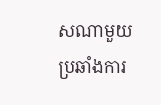សណាមួយប្រឆាំងការ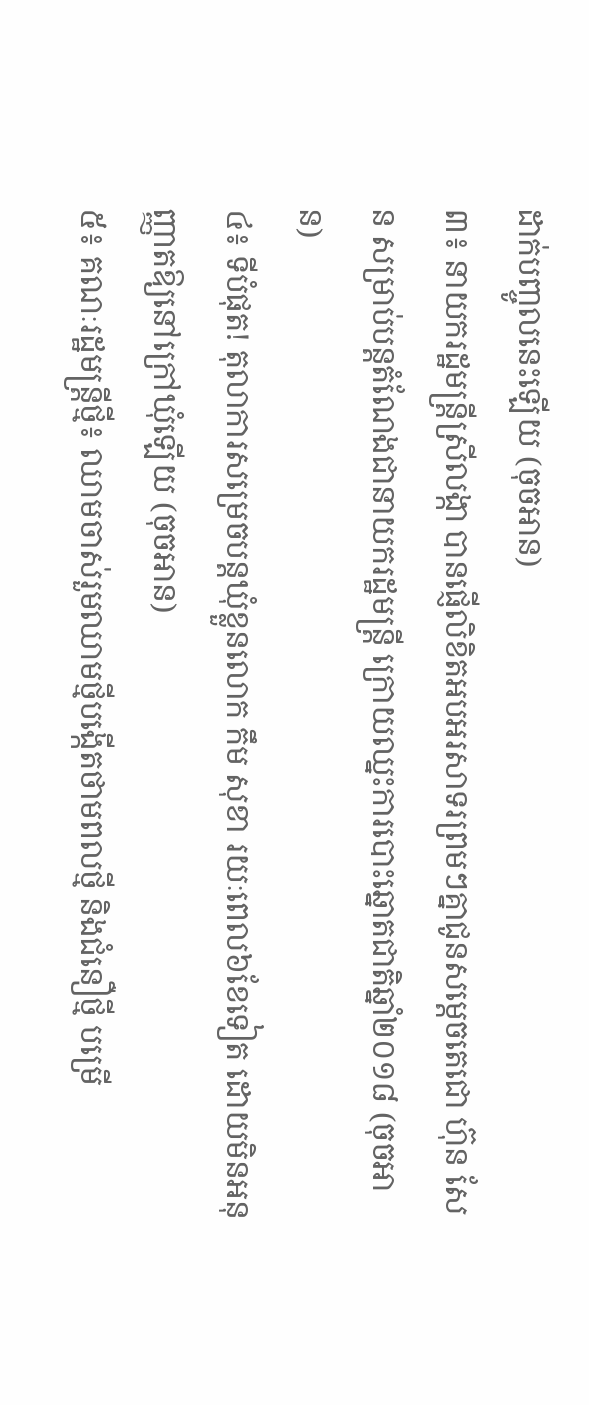ដាក់បញ្ចូលនេះឡើយ (ចុចអាន)
៣៖ នាយករដ្ឋមន្រ្តីស្រីលង្កា បានផ្ញើលិខិតអបអរសាទរព្រមៗគ្នាជូនសម្ដេចតេជោ ហ៊ុន សែន សម្រាប់បន្ដតំណែងជានាយករដ្ឋមន្ដ្រី ក្រោយឈ្នះការបោះឆ្នោតជាតិឆ្នាំ២០១៨ (ចុចអាន)
៤៖ ទីបំផុត! តុលាការសម្រេចបន្តឃុំខ្លួនលោក កឹម សុខា រយៈពេល៦ខែទៀត ដោយមិនអនុញ្ញាតឱ្យនៅក្រៅឃុំឡើយ (ចុចអាន)
៥៖ គណៈរដ្ឋមន្រ្តីថ្មី៖ ឈាមចាស់រួមឈាមថ្មីបង្កើតថាមពលថ្មី និងជំនឿថ្មី បម្រើ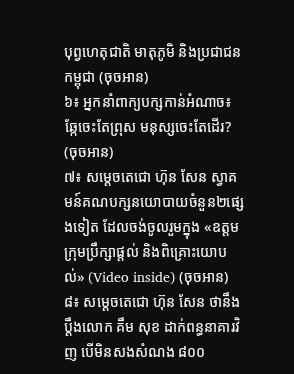បុព្វហេតុជាតិ មាតុភូមិ និងប្រជាជនកម្ពុជា (ចុចអាន)
៦៖ អ្នកនាំពាក្យបក្សកាន់អំណាច៖ ឆ្កែចេះតែព្រុស មនុស្សចេះតែដើរ? (ចុចអាន)
៧៖ សម្តេចតេជោ ហ៊ុន សែន ស្វាគមន៍គណបក្សនយោបាយចំនួន២ផ្សេងទៀត ដែលចង់ចូលរួមក្នុង «ឧត្តមក្រុមប្រឹក្សាផ្តល់ និងពិគ្រោះយោបល់» (Video inside) (ចុចអាន)
៨៖ សម្ដេចតេជោ ហ៊ុន សែន ថានឹងប្តឹងលោក គឹម សុខ ដាក់ពន្ធនាគារវិញ បើមិនសងសំណង ៨០០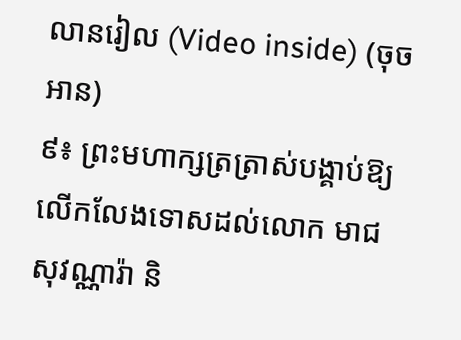លានរៀល (Video inside) (ចុចអាន)
៩៖ ព្រះមហាក្សត្រត្រាស់បង្គាប់ឱ្យលើកលែងទោសដល់លោក មាជ សុវណ្ណារ៉ា និ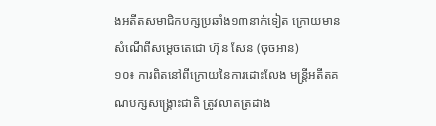ងអតីតសមាជិកបក្សប្រឆាំង១៣នាក់ទៀត ក្រោយមានសំណើពីសម្តេចតេជោ ហ៊ុន សែន (ចុចអាន)
១០៖ ការពិតនៅពីក្រោយនៃការដោះលែង មន្ដ្រីអតីតគណបក្សសង្គ្រោះជាតិ ត្រូវលាតត្រដាង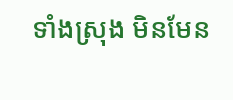ទាំងស្រុង មិនមែន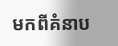មកពីគំនាប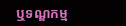ឬទណ្ឌកម្ម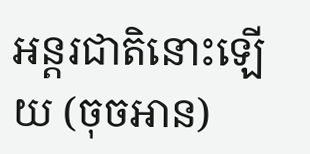អន្ដរជាតិនោះឡើយ (ចុចអាន)